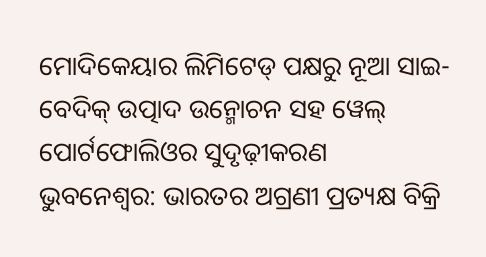ମୋଦିକେୟାର ଲିମିଟେଡ୍ ପକ୍ଷରୁ ନୂଆ ସାଇ-ବେଦିକ୍ ଉତ୍ପାଦ ଉନ୍ମୋଚନ ସହ ୱେଲ୍ ପୋର୍ଟଫୋଲିଓର ସୁଦୃଢ଼ୀକରଣ
ଭୁବନେଶ୍ୱର: ଭାରତର ଅଗ୍ରଣୀ ପ୍ରତ୍ୟକ୍ଷ ବିକ୍ରି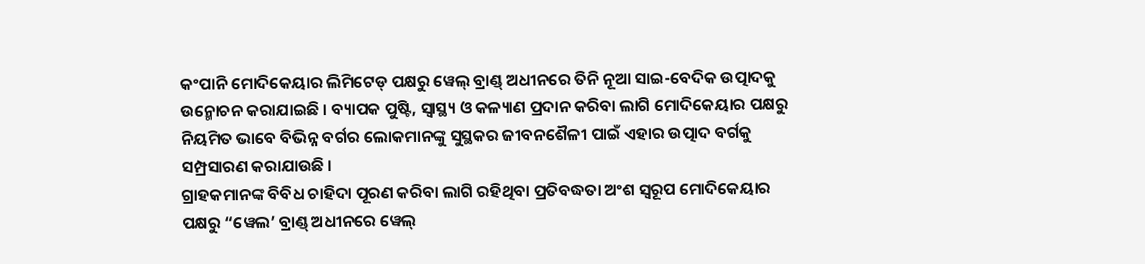କଂପାନି ମୋଦିକେୟାର ଲିମିଟେଡ୍ ପକ୍ଷରୁ ୱେଲ୍ ବ୍ରାଣ୍ଡ୍ ଅଧୀନରେ ତିନି ନୂଆ ସାଇ-ବେଦିକ ଉତ୍ପାଦକୁ ଉନ୍ମୋଚନ କରାଯାଇଛି । ବ୍ୟାପକ ପୁଷ୍ଟି, ସ୍ୱାସ୍ଥ୍ୟ ଓ କଳ୍ୟାଣ ପ୍ରଦାନ କରିବା ଲାଗି ମୋଦିକେୟାର ପକ୍ଷରୁ ନିୟମିତ ଭାବେ ବିଭିନ୍ନ ବର୍ଗର ଲୋକମାନଙ୍କୁ ସୁସ୍ଥକର ଜୀବନଶୈଳୀ ପାଇଁ ଏହାର ଉତ୍ପାଦ ବର୍ଗକୁ ସମ୍ପ୍ରସାରଣ କରାଯାଉଛି ।
ଗ୍ରାହକମାନଙ୍କ ବିବିଧ ଚାହିଦା ପୂରଣ କରିବା ଲାଗି ରହିଥିବା ପ୍ରତିବଦ୍ଧତା ଅଂଶ ସ୍ୱରୂପ ମୋଦିକେୟାର ପକ୍ଷରୁ “ୱେଲ’ ବ୍ରାଣ୍ଡ୍ ଅଧୀନରେ ୱେଲ୍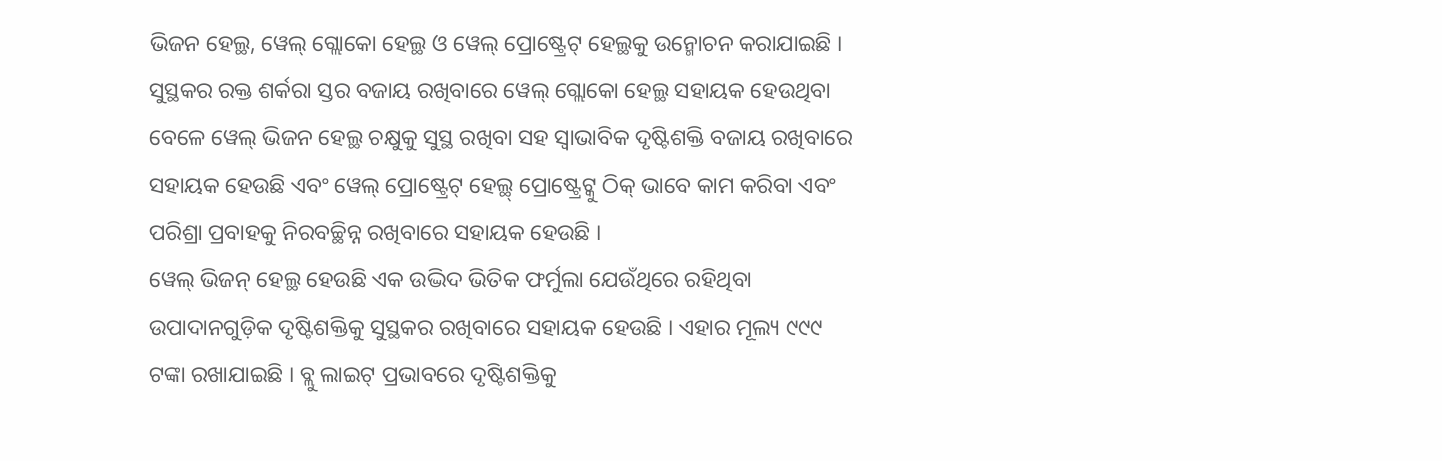ଭିଜନ ହେଲ୍ଥ, ୱେଲ୍ ଗ୍ଲୋକୋ ହେଲ୍ଥ ଓ ୱେଲ୍ ପ୍ରୋଷ୍ଟ୍ରେଟ୍ ହେଲ୍ଥକୁ ଉନ୍ମୋଚନ କରାଯାଇଛି । ସୁସ୍ଥକର ରକ୍ତ ଶର୍କରା ସ୍ତର ବଜାୟ ରଖିବାରେ ୱେଲ୍ ଗ୍ଲୋକୋ ହେଲ୍ଥ ସହାୟକ ହେଉଥିବା ବେଳେ ୱେଲ୍ ଭିଜନ ହେଲ୍ଥ ଚକ୍ଷୁକୁ ସୁସ୍ଥ ରଖିବା ସହ ସ୍ୱାଭାବିକ ଦୃଷ୍ଟିଶକ୍ତି ବଜାୟ ରଖିବାରେ ସହାୟକ ହେଉଛି ଏବଂ ୱେଲ୍ ପ୍ରୋଷ୍ଟ୍ରେଟ୍ ହେଲ୍ଥ୍ ପ୍ରୋଷ୍ଟ୍ରେଟ୍କୁ ଠିକ୍ ଭାବେ କାମ କରିବା ଏବଂ ପରିଶ୍ରା ପ୍ରବାହକୁ ନିରବଚ୍ଛିନ୍ନ ରଖିବାରେ ସହାୟକ ହେଉଛି ।
ୱେଲ୍ ଭିଜନ୍ ହେଲ୍ଥ ହେଉଛି ଏକ ଉଦ୍ଭିଦ ଭିତିକ ଫର୍ମୁଲା ଯେଉଁଥିରେ ରହିଥିବା ଉପାଦାନଗୁଡ଼ିକ ଦୃଷ୍ଟିଶକ୍ତିକୁ ସୁସ୍ଥକର ରଖିବାରେ ସହାୟକ ହେଉଛି । ଏହାର ମୂଲ୍ୟ ୯୯୯ ଟଙ୍କା ରଖାଯାଇଛି । ବ୍ଲୁ ଲାଇଟ୍ ପ୍ରଭାବରେ ଦୃଷ୍ଟିଶକ୍ତିକୁ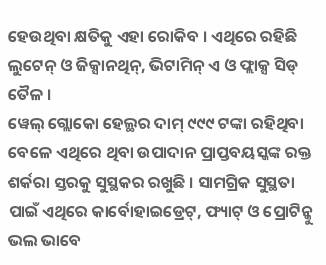ହେଉଥିବା କ୍ଷତିକୁ ଏହା ରୋକିବ । ଏଥିରେ ରହିଛି ଲୁଟେନ୍ ଓ ଜିକ୍ସାନଥିନ୍, ଭିଟାମିନ୍ ଏ ଓ ଫ୍ଲାକ୍ସ ସିଡ୍ ତୈଳ ।
ୱେଲ୍ ଗ୍ଲୋକୋ ହେଲ୍ଥର ଦାମ୍ ୯୯୯ ଟଙ୍କା ରହିଥିବା ବେଳେ ଏଥିରେ ଥିବା ଉପାଦାନ ପ୍ରାପ୍ତବୟସ୍କଙ୍କ ରକ୍ତ ଶର୍କରା ସ୍ତରକୁ ସୁସ୍ଥକର ରଖୁଛି । ସାମଗ୍ରିକ ସୁସ୍ଥତା ପାଇଁ ଏଥିରେ କାର୍ବୋହାଇଡ୍ରେଟ୍, ଫ୍ୟାଟ୍ ଓ ପ୍ରୋଟିନ୍କୁ ଭଲ ଭାବେ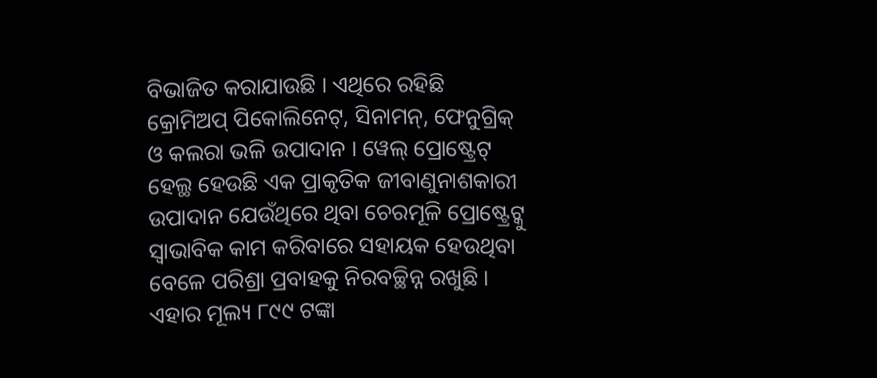ବିଭାଜିତ କରାଯାଉଛି । ଏଥିରେ ରହିଛି କ୍ରୋମିଅପ୍ ପିକୋଲିନେଟ୍, ସିନାମନ୍, ଫେନୁଗ୍ରିକ୍ ଓ କଲରା ଭଳି ଉପାଦାନ । ୱେଲ୍ ପ୍ରୋଷ୍ଟ୍ରେଟ୍ ହେଲ୍ଥ ହେଉଛି ଏକ ପ୍ରାକୃତିକ ଜୀବାଣୁନାଶକାରୀ ଉପାଦାନ ଯେଉଁଥିରେ ଥିବା ଚେରମୂଳି ପ୍ରୋଷ୍ଟ୍ରେଟ୍କୁ ସ୍ୱାଭାବିକ କାମ କରିବାରେ ସହାୟକ ହେଉଥିବା ବେଳେ ପରିଶ୍ରା ପ୍ରବାହକୁ ନିରବଚ୍ଛିନ୍ନ ରଖୁଛି । ଏହାର ମୂଲ୍ୟ ୮୯୯ ଟଙ୍କା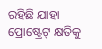ରହିଛି ଯାହା ପ୍ରୋଷ୍ଟ୍ରେଟ୍ କ୍ଷତିକୁ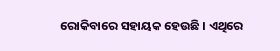ରୋକିବାରେ ସହାୟକ ହେଉଛି । ଏଥିରେ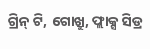ଗ୍ରିନ୍ ଟି, ଗୋଖ୍ରୁ, ଫ୍ଲାକ୍ସ ସିଡ୍ର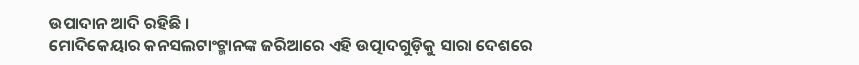ଉପାଦାନ ଆଦି ରହିଛି ।
ମୋଦିକେୟାର କନସଲଟାଂଟ୍ମାନଙ୍କ ଜରିଆରେ ଏହି ଉତ୍ପାଦଗୁଡ଼ିକୁ ସାରା ଦେଶରେ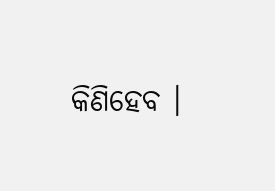କିଣିହେବ ।